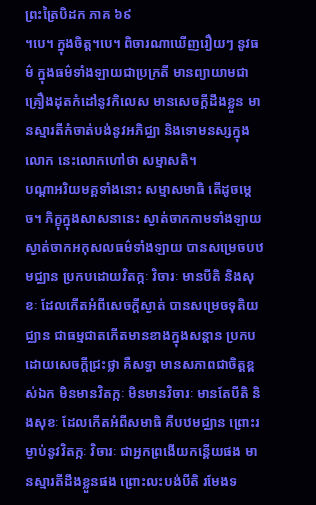ព្រះត្រៃបិដក ភាគ ៦៩
។បេ។ ក្នុងចិត្ត។បេ។ ពិចារណាឃើញរឿយៗ នូវធម៌ ក្នុងធម៌ទាំងឡាយជាប្រក្រតី មានព្យាយាមជាគ្រឿងដុតកំដៅនូវកិលេស មានសេចក្តីដឹងខ្លួន មានស្មារតីកំចាត់បង់នូវអភិជ្ឈា និងទោមនស្សក្នុងលោក នេះលោកហៅថា សម្មាសតិ។
បណ្តាអរិយមគ្គទាំងនោះ សម្មាសមាធិ តើដូចម្តេច។ ភិក្ខុក្នុងសាសនានេះ ស្ងាត់ចាកកាមទាំងឡាយ ស្ងាត់ចាកអកុសលធម៌ទាំងឡាយ បានសម្រេចបឋមជ្ឈាន ប្រកបដោយវិតក្កៈ វិចារៈ មានបីតិ និងសុខៈ ដែលកើតអំពីសេចក្តីស្ងាត់ បានសម្រេចទុតិយជ្ឈាន ជាធម្មជាតកើតមានខាងក្នុងសន្តាន ប្រកបដោយសេចក្តីជ្រះថ្លា គឺសទ្ធា មានសភាពជាចិត្តខ្ពស់ឯក មិនមានវិតក្កៈ មិនមានវិចារៈ មានតែបីតិ និងសុខៈ ដែលកើតអំពីសមាធិ គឺបឋមជ្ឈាន ព្រោះរម្ងាប់នូវវិតក្កៈ វិចារៈ ជាអ្នកព្រងើយកន្តើយផង មានស្មារតីដឹងខ្លួនផង ព្រោះលះបង់បីតិ រមែងទ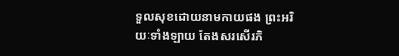ទួលសុខដោយនាមកាយផង ព្រះអរិយៈទាំងឡាយ តែងសរសើរភិ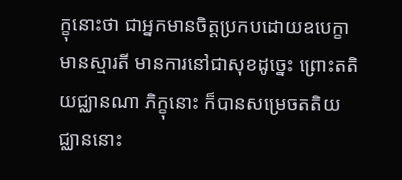ក្ខុនោះថា ជាអ្នកមានចិត្តប្រកបដោយឧបេក្ខា មានស្មារតី មានការនៅជាសុខដូច្នេះ ព្រោះតតិយជ្ឈានណា ភិក្ខុនោះ ក៏បានសម្រេចតតិយជ្ឈាននោះ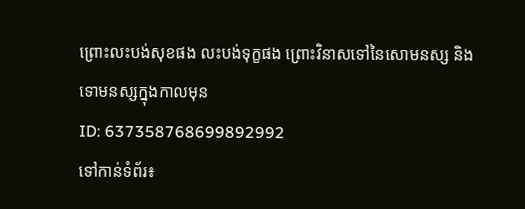ព្រោះលះបង់សុខផង លះបង់ទុក្ខផង ព្រោះវិនាសទៅនៃសោមនស្ស និងទោមនស្សក្នុងកាលមុន
ID: 637358768699892992
ទៅកាន់ទំព័រ៖